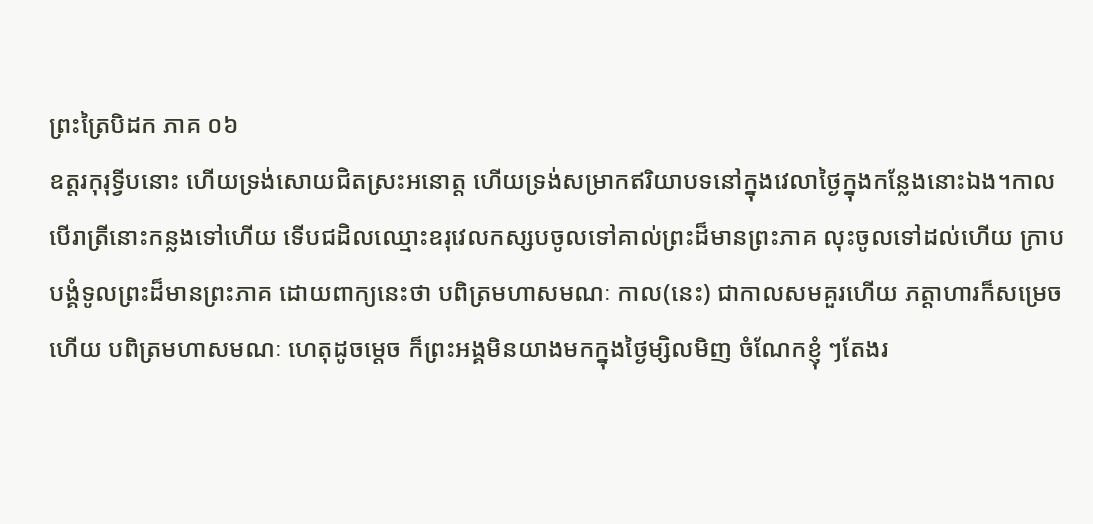ព្រះត្រៃបិដក ភាគ ០៦
ឧត្តរកុរុទ្វីបនោះ ហើយទ្រង់សោយជិតស្រះអនោត្ត ហើយទ្រង់សម្រាកឥរិយាបទនៅក្នុងវេលាថ្ងៃក្នុងកន្លែងនោះឯង។កាលបើរាត្រីនោះកន្លងទៅហើយ ទើបជដិលឈ្មោះឧរុវេលកស្សបចូលទៅគាល់ព្រះដ៏មានព្រះភាគ លុះចូលទៅដល់ហើយ ក្រាបបង្គំទូលព្រះដ៏មានព្រះភាគ ដោយពាក្យនេះថា បពិត្រមហាសមណៈ កាល(នេះ) ជាកាលសមគួរហើយ ភត្តាហារក៏សម្រេចហើយ បពិត្រមហាសមណៈ ហេតុដូចម្តេច ក៏ព្រះអង្គមិនយាងមកក្នុងថ្ងៃម្សិលមិញ ចំណែកខ្ញុំ ៗតែងរ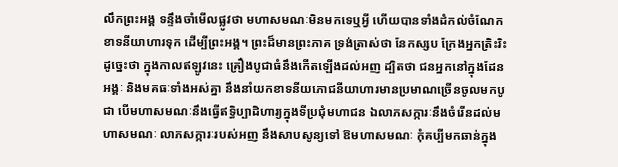លឹកព្រះអង្គ ទន្ទឹងចាំមើលផ្លូវថា មហាសមណៈមិនមកទេឬអ្វី ហើយបានទាំងដំកល់ចំណែកខាទនីយាហារទុក ដើម្បីព្រះអង្គ។ ព្រះដ៏មានព្រះភាគ ទ្រង់ត្រាស់ថា នែកស្សប ក្រែងអ្នកត្រិះរិះដូច្នេះថា ក្នុងកាលឥឡូវនេះ គ្រឿងបូជាធំនឹងកើតឡើងដល់អញ ដ្បិតថា ជនអ្នកនៅក្នុងដែនអង្គៈ និងមគធៈទាំងអស់គ្នា នឹងនាំយកខាទនីយភោជនីយាហារមានប្រមាណច្រើនចូលមកបូជា បើមហាសមណៈនឹងធ្វើឥទ្ធិប្បាដិហារ្យក្នុងទីប្រជុំមហាជន ឯលាភសក្ការៈនឹងចំរើនដល់មហាសមណៈ លាភសក្ការៈរបស់អញ នឹងសាបសូន្យទៅ ឱមហាសមណៈ កុំគប្បីមកឆាន់ក្នុង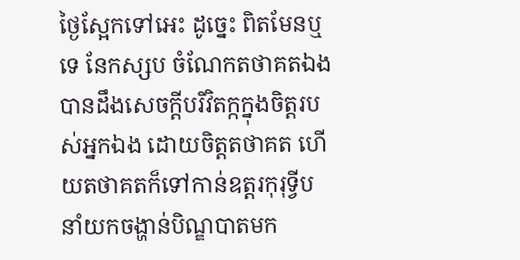ថ្ងៃស្អែកទៅអេះ ដូច្នេះ ពិតមែនឬទេ នែកស្សប ចំណែកតថាគតឯង បានដឹងសេចក្តីបរិវិតក្កក្នុងចិត្តរបស់អ្នកឯង ដោយចិត្តតថាគត ហើយតថាគតក៏ទៅកាន់ឧត្តរកុរុទ្វីប នាំយកចង្ហាន់បិណ្ឌបាតមក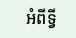អំពីទ្វី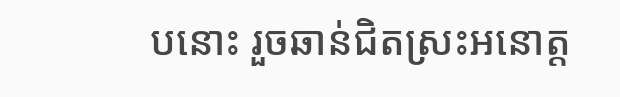បនោះ រួចឆាន់ជិតស្រះអនោត្ត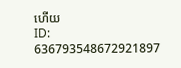ហើយ
ID: 636793548672921897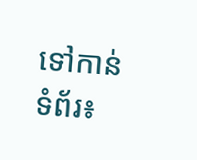ទៅកាន់ទំព័រ៖